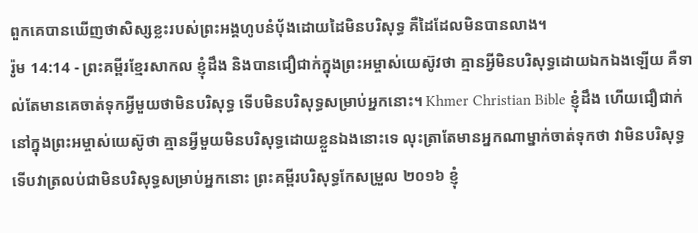ពួកគេបានឃើញថាសិស្សខ្លះរបស់ព្រះអង្គហូបនំប៉័ងដោយដៃមិនបរិសុទ្ធ គឺដៃដែលមិនបានលាង។
រ៉ូម 14:14 - ព្រះគម្ពីរខ្មែរសាកល ខ្ញុំដឹង និងបានជឿជាក់ក្នុងព្រះអម្ចាស់យេស៊ូវថា គ្មានអ្វីមិនបរិសុទ្ធដោយឯកឯងឡើយ គឺទាល់តែមានគេចាត់ទុកអ្វីមួយថាមិនបរិសុទ្ធ ទើបមិនបរិសុទ្ធសម្រាប់អ្នកនោះ។ Khmer Christian Bible ខ្ញុំដឹង ហើយជឿជាក់នៅក្នុងព្រះអម្ចាស់យេស៊ូថា គ្មានអ្វីមួយមិនបរិសុទ្ធដោយខ្លួនឯងនោះទេ លុះត្រាតែមានអ្នកណាម្នាក់ចាត់ទុកថា វាមិនបរិសុទ្ធ ទើបវាត្រលប់ជាមិនបរិសុទ្ធសម្រាប់អ្នកនោះ ព្រះគម្ពីរបរិសុទ្ធកែសម្រួល ២០១៦ ខ្ញុំ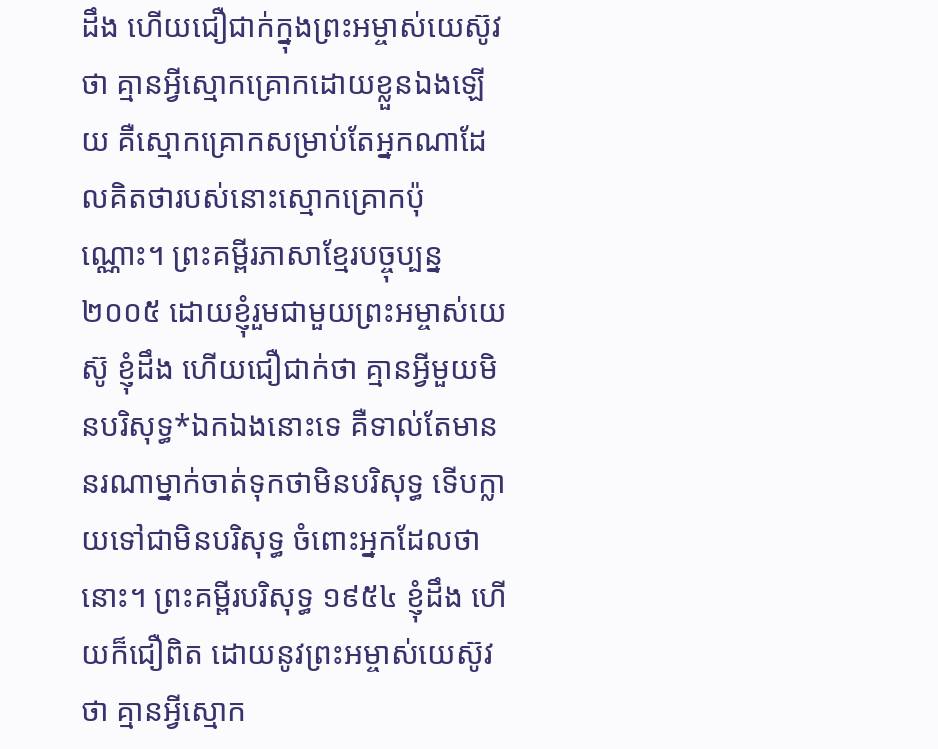ដឹង ហើយជឿជាក់ក្នុងព្រះអម្ចាស់យេស៊ូវថា គ្មានអ្វីស្មោកគ្រោកដោយខ្លួនឯងឡើយ គឺស្មោកគ្រោកសម្រាប់តែអ្នកណាដែលគិតថារបស់នោះស្មោកគ្រោកប៉ុណ្ណោះ។ ព្រះគម្ពីរភាសាខ្មែរបច្ចុប្បន្ន ២០០៥ ដោយខ្ញុំរួមជាមួយព្រះអម្ចាស់យេស៊ូ ខ្ញុំដឹង ហើយជឿជាក់ថា គ្មានអ្វីមួយមិនបរិសុទ្ធ*ឯកឯងនោះទេ គឺទាល់តែមាននរណាម្នាក់ចាត់ទុកថាមិនបរិសុទ្ធ ទើបក្លាយទៅជាមិនបរិសុទ្ធ ចំពោះអ្នកដែលថានោះ។ ព្រះគម្ពីរបរិសុទ្ធ ១៩៥៤ ខ្ញុំដឹង ហើយក៏ជឿពិត ដោយនូវព្រះអម្ចាស់យេស៊ូវថា គ្មានអ្វីស្មោក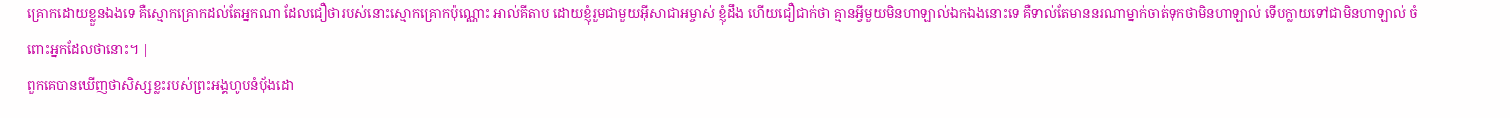គ្រោកដោយខ្លួនឯងទេ គឺស្មោកគ្រោកដល់តែអ្នកណា ដែលជឿថារបស់នោះស្មោកគ្រោកប៉ុណ្ណោះ អាល់គីតាប ដោយខ្ញុំរួមជាមួយអ៊ីសាជាអម្ចាស់ ខ្ញុំដឹង ហើយជឿជាក់ថា គ្មានអ្វីមួយមិនហាឡាល់ឯកឯងនោះទេ គឺទាល់តែមាននរណាម្នាក់ចាត់ទុកថាមិនហាឡាល់ ទើបក្លាយទៅជាមិនហាឡាល់ ចំពោះអ្នកដែលថានោះ។ |
ពួកគេបានឃើញថាសិស្សខ្លះរបស់ព្រះអង្គហូបនំប៉័ងដោ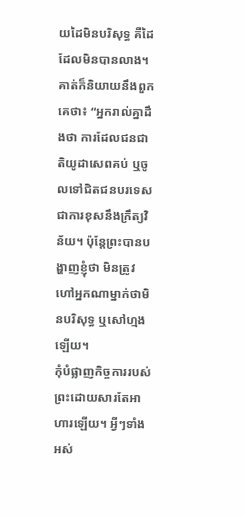យដៃមិនបរិសុទ្ធ គឺដៃដែលមិនបានលាង។
គាត់ក៏និយាយនឹងពួកគេថា៖ “អ្នករាល់គ្នាដឹងថា ការដែលជនជាតិយូដាសេពគប់ ឬចូលទៅជិតជនបរទេសជាការខុសនឹងក្រឹត្យវិន័យ។ ប៉ុន្តែព្រះបានបង្ហាញខ្ញុំថា មិនត្រូវហៅអ្នកណាម្នាក់ថាមិនបរិសុទ្ធ ឬសៅហ្មងឡើយ។
កុំបំផ្លាញកិច្ចការរបស់ព្រះដោយសារតែអាហារឡើយ។ អ្វីៗទាំងអស់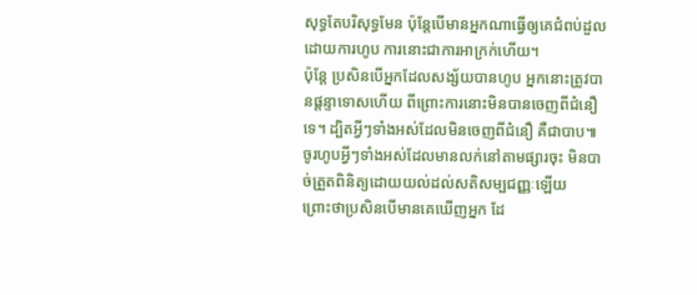សុទ្ធតែបរិសុទ្ធមែន ប៉ុន្តែបើមានអ្នកណាធ្វើឲ្យគេជំពប់ដួលដោយការហូប ការនោះជាការអាក្រក់ហើយ។
ប៉ុន្តែ ប្រសិនបើអ្នកដែលសង្ស័យបានហូប អ្នកនោះត្រូវបានផ្ដន្ទាទោសហើយ ពីព្រោះការនោះមិនបានចេញពីជំនឿទេ។ ដ្បិតអ្វីៗទាំងអស់ដែលមិនចេញពីជំនឿ គឺជាបាប៕
ចូរហូបអ្វីៗទាំងអស់ដែលមានលក់នៅតាមផ្សារចុះ មិនបាច់ត្រួតពិនិត្យដោយយល់ដល់សតិសម្បជញ្ញៈឡើយ
ព្រោះថាប្រសិនបើមានគេឃើញអ្នក ដែ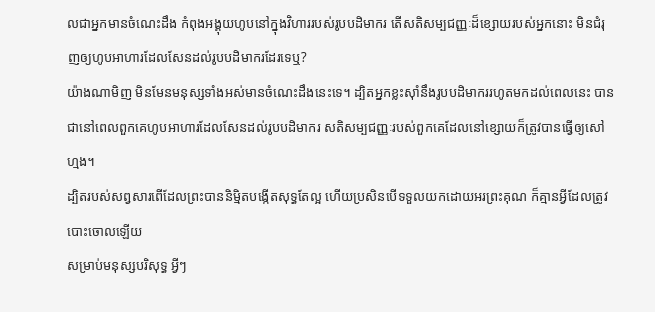លជាអ្នកមានចំណេះដឹង កំពុងអង្គុយហូបនៅក្នុងវិហាររបស់រូបបដិមាករ តើសតិសម្បជញ្ញៈដ៏ខ្សោយរបស់អ្នកនោះ មិនជំរុញឲ្យហូបអាហារដែលសែនដល់រូបបដិមាករដែរទេឬ?
យ៉ាងណាមិញ មិនមែនមនុស្សទាំងអស់មានចំណេះដឹងនេះទេ។ ដ្បិតអ្នកខ្លះស៊ាំនឹងរូបបដិមាកររហូតមកដល់ពេលនេះ បានជានៅពេលពួកគេហូបអាហារដែលសែនដល់រូបបដិមាករ សតិសម្បជញ្ញៈរបស់ពួកគេដែលនៅខ្សោយក៏ត្រូវបានធ្វើឲ្យសៅហ្មង។
ដ្បិតរបស់សព្វសារពើដែលព្រះបាននិម្មិតបង្កើតសុទ្ធតែល្អ ហើយប្រសិនបើទទួលយកដោយអរព្រះគុណ ក៏គ្មានអ្វីដែលត្រូវបោះចោលឡើយ
សម្រាប់មនុស្សបរិសុទ្ធ អ្វីៗ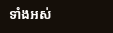ទាំងអស់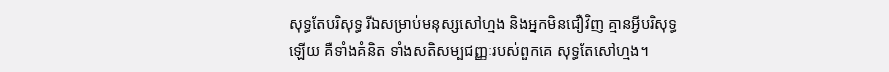សុទ្ធតែបរិសុទ្ធ រីឯសម្រាប់មនុស្សសៅហ្មង និងអ្នកមិនជឿវិញ គ្មានអ្វីបរិសុទ្ធឡើយ គឺទាំងគំនិត ទាំងសតិសម្បជញ្ញៈរបស់ពួកគេ សុទ្ធតែសៅហ្មង។